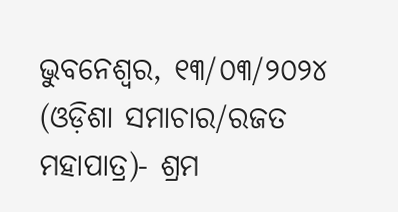ଭୁବନେଶ୍ୱର, ୧୩/୦୩/୨୦୨୪ (ଓଡ଼ିଶା ସମାଚାର/ରଜତ ମହାପାତ୍ର)- ଶ୍ରମ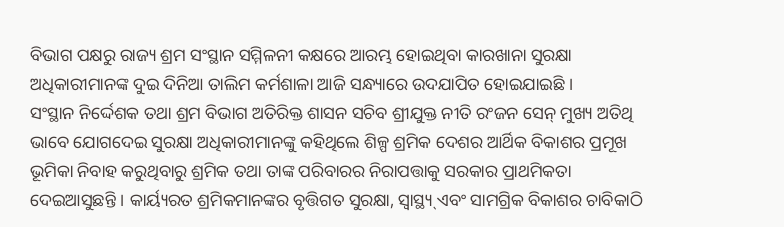ବିଭାଗ ପକ୍ଷରୁ ରାଜ୍ୟ ଶ୍ରମ ସଂସ୍ଥାନ ସମ୍ମିଳନୀ କକ୍ଷରେ ଆରମ୍ଭ ହୋଇଥିବା କାରଖାନା ସୁରକ୍ଷା ଅଧିକାରୀମାନଙ୍କ ଦୁଇ ଦିନିଆ ତାଲିମ କର୍ମଶାଳା ଆଜି ସନ୍ଧ୍ୟାରେ ଉଦଯାପିତ ହୋଇଯାଇଛି ।
ସଂସ୍ଥାନ ନିର୍ଦ୍ଦେଶକ ତଥା ଶ୍ରମ ବିଭାଗ ଅତିରିକ୍ତ ଶାସନ ସଚିବ ଶ୍ରୀଯୁକ୍ତ ନୀତି ରଂଜନ ସେନ୍ ମୁଖ୍ୟ ଅତିଥି ଭାବେ ଯୋଗଦେଇ ସୁରକ୍ଷା ଅଧିକାରୀମାନଙ୍କୁ କହିଥିଲେ ଶିଳ୍ପ ଶ୍ରମିକ ଦେଶର ଆର୍ଥିକ ବିକାଶର ପ୍ରମୂଖ ଭୂମିକା ନିବାହ କରୁଥିବାରୁ ଶ୍ରମିକ ତଥା ତାଙ୍କ ପରିବାରର ନିରାପତ୍ତାକୁ ସରକାର ପ୍ରାଥମିକତା ଦେଇଆସୁଛନ୍ତି । କାର୍ୟ୍ୟରତ ଶ୍ରମିକମାନଙ୍କର ବୃତ୍ତିଗତ ସୁରକ୍ଷା, ସ୍ଵାସ୍ଥ୍ୟ୍ ଏବଂ ସାମଗ୍ରିକ ବିକାଶର ଚାବିକାଠି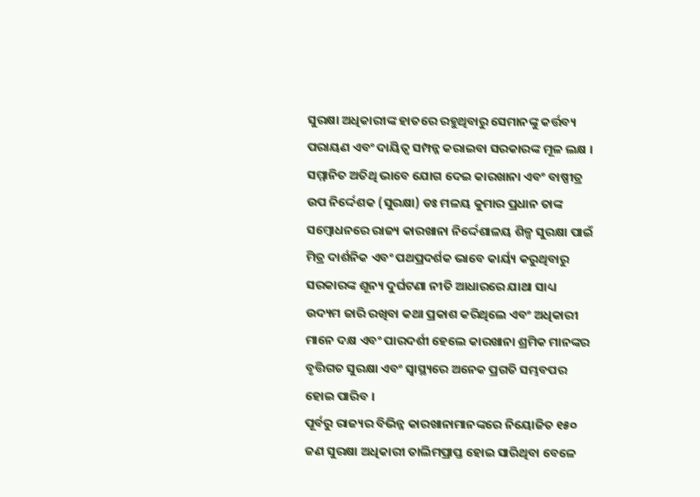ସୁରକ୍ଷା ଅଧିକାରୀଙ୍କ ହାତରେ ରହୁଥିବାରୁ ସେମାନଙ୍କୁ କର୍ତ୍ତବ୍ୟ ପରାୟଣ ଏବଂ ଦାୟିତ୍ଵ ସମ୍ପନ୍ନ କରାଇବା ସରକାରଙ୍କ ମୂଳ ଲକ୍ଷ ।
ସମ୍ମାନିତ ଅତିଥି ଭାବେ ଯୋଗ ଦେଇ କାରଖାନା ଏବଂ ବାଷ୍ପୀତ୍ର ଉପ ନିର୍ଦ୍ଦେଶକ (ସୁରକ୍ଷା) ଡଃ ମଳୟ କୁମାର ପ୍ରଧାନ ତାଙ୍କ ସମ୍ବୋଧନରେ ରାଜ୍ୟ କାରଖାନା ନିର୍ଦ୍ଦେଶାଳୟ ଶିଳ୍ପ ସୁରକ୍ଷା ପାଇଁ ମିତ୍ର ଦାର୍ଶନିକ ଏବଂ ପଥପ୍ରଦର୍ଶକ ଭାବେ କାର୍ୟ୍ୟ କରୁଥିବାରୁ ସରକାରଙ୍କ ଶୂନ୍ୟ ଦୁର୍ଘଟଣା ନୀତି ଆଧାରରେ ଯାଥା ସାଧ୍ୟ ଉଦ୍ୟମ ଜାରି ରଖିବା କଥା ପ୍ରକାଶ କରିଥିଲେ ଏବଂ ଅଧିକାରୀ ମାନେ ଦକ୍ଷ ଏବଂ ପାରଦର୍ଶୀ ହେଲେ କାରଖାନା ଶ୍ରମିକ ମାନଙ୍କର ବୃତ୍ତିଗତ ସୁରକ୍ଷା ଏବଂ ସ୍ୱାସ୍ଥ୍ୟରେ ଅନେକ ପ୍ରଗତି ସମ୍ଭବପର ହୋଇ ପାରିବ ।
ପୂର୍ବରୁ ରାଜ୍ୟର ବିଭିନ୍ନ କାରଖାନାମାନଙ୍କରେ ନିୟୋଜିତ ୧୫୦ ଜଣ ସୁରକ୍ଷା ଅଧିକାରୀ ତାଲିମପ୍ରାପ୍ତ ହୋଇ ସାରିଥିବା ବେଳେ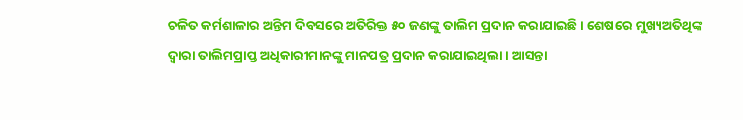ଚଳିତ କର୍ମଶାଳାର ଅନ୍ତିମ ଦିବସରେ ଅତିରିକ୍ତ ୫୦ ଜଣଙ୍କୁ ତାଲିମ ପ୍ରଦାନ କରାଯାଇଛି । ଶେଷରେ ମୁଖ୍ୟଅତିଥିଙ୍କ ଦ୍ୱାରା ତାଲିମପ୍ରାପ୍ତ ଅଧିକାରୀମାନଙ୍କୁ ମାନପତ୍ର ପ୍ରଦାନ କରାଯାଇଥିଲା । ଆସନ୍ତା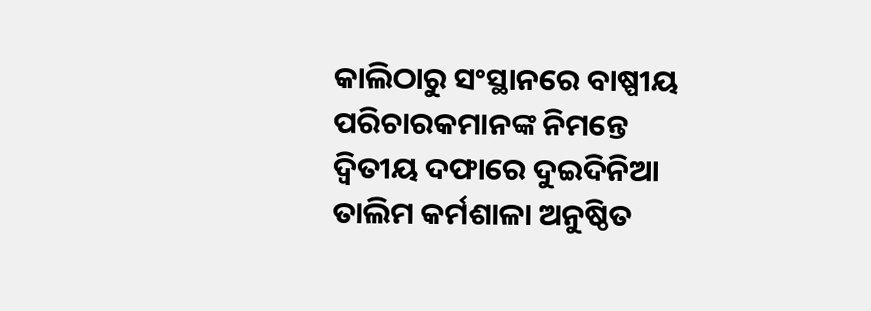କାଲିଠାରୁ ସଂସ୍ଥାନରେ ବାଷ୍ପୀୟ ପରିଚାରକମାନଙ୍କ ନିମନ୍ତେ ଦ୍ଵିତୀୟ ଦଫାରେ ଦୁଇଦିନିଆ ତାଲିମ କର୍ମଶାଳା ଅନୁଷ୍ଠିତ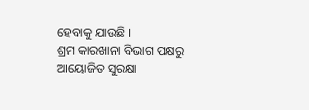ହେବାକୁ ଯାଉଛି ।
ଶ୍ରମ କାରଖାନା ବିଭାଗ ପକ୍ଷରୁ ଆୟୋଜିତ ସୁରକ୍ଷା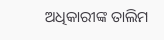ଅଧିକାରୀଙ୍କ ତାଲିମ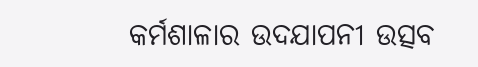କର୍ମଶାଳାର ଉଦଯାପନୀ ଉତ୍ସବ